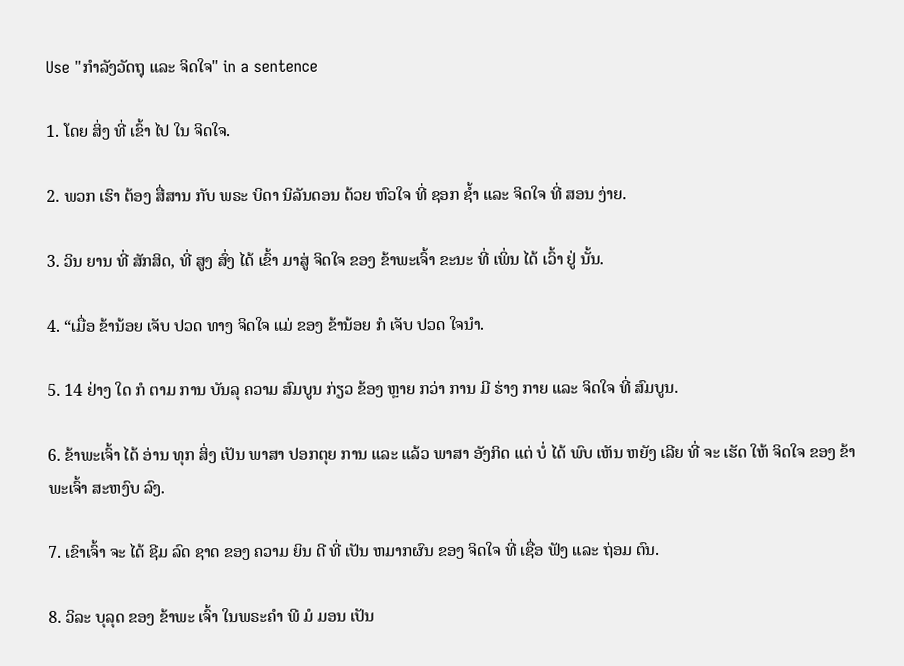Use "ກຳລັງວັດຖຸ ແລະ ຈິດໃຈ" in a sentence

1. ໂດຍ ສິ່ງ ທີ່ ເຂົ້າ ໄປ ໃນ ຈິດໃຈ.

2. ພວກ ເຮົາ ຕ້ອງ ສື່ສານ ກັບ ພຣະ ບິດາ ນິລັນດອນ ດ້ວຍ ຫົວໃຈ ທີ່ ຊອກ ຊ້ຳ ແລະ ຈິດໃຈ ທີ່ ສອນ ງ່າຍ.

3. ວິນ ຍານ ທີ່ ສັກສິດ, ທີ່ ສູງ ສົ່ງ ໄດ້ ເຂົ້າ ມາສູ່ ຈິດໃຈ ຂອງ ຂ້າພະເຈົ້າ ຂະນະ ທີ່ ເພິ່ນ ໄດ້ ເວົ້າ ຢູ່ ນັ້ນ.

4. “ເມື່ອ ຂ້ານ້ອຍ ເຈັບ ປວດ ທາງ ຈິດໃຈ ແມ່ ຂອງ ຂ້ານ້ອຍ ກໍ ເຈັບ ປວດ ໃຈນໍາ.

5. 14 ຢ່າງ ໃດ ກໍ ຕາມ ການ ບັນລຸ ຄວາມ ສົມບູນ ກ່ຽວ ຂ້ອງ ຫຼາຍ ກວ່າ ການ ມີ ຮ່າງ ກາຍ ແລະ ຈິດໃຈ ທີ່ ສົມບູນ.

6. ຂ້າພະເຈົ້າ ໄດ້ ອ່ານ ທຸກ ສິ່ງ ເປັນ ພາສາ ປອກຕຸຍ ການ ແລະ ແລ້ວ ພາສາ ອັງກິດ ແຕ່ ບໍ່ ໄດ້ ພົບ ເຫັນ ຫຍັງ ເລີຍ ທີ່ ຈະ ເຮັດ ໃຫ້ ຈິດໃຈ ຂອງ ຂ້າພະເຈົ້າ ສະຫງົບ ລົງ.

7. ເຂົາເຈົ້າ ຈະ ໄດ້ ຊີມ ລົດ ຊາດ ຂອງ ຄວາມ ຍິນ ດີ ທີ່ ເປັນ ຫມາກຜົນ ຂອງ ຈິດໃຈ ທີ່ ເຊື່ອ ຟັງ ແລະ ຖ່ອມ ຕົນ.

8. ວິລະ ບຸລຸດ ຂອງ ຂ້າພະ ເຈົ້າ ໃນພຣະຄໍາ ພີ ມໍ ມອນ ເປັນ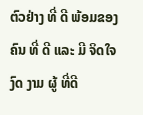ຕົວຢ່າງ ທີ່ ດີ ພ້ອມຂອງ ຄົນ ທີ່ ດີ ແລະ ມີ ຈິດໃຈ ງົດ ງາມ ຜູ້ ທີ່ດີ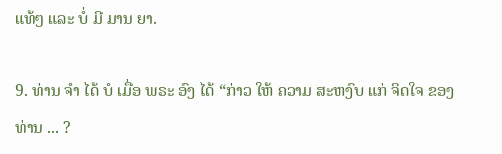ແທ້ໆ ແລະ ບໍ່ ມີ ມານ ຍາ.

9. ທ່ານ ຈໍາ ໄດ້ ບໍ ເມື່ອ ພຣະ ອົງ ໄດ້ “ກ່າວ ໃຫ້ ຄວາມ ສະຫງົບ ແກ່ ຈິດໃຈ ຂອງ ທ່ານ ... ?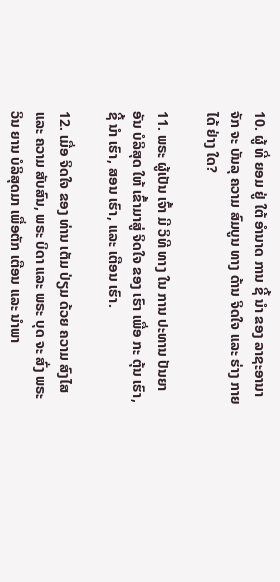10. ຜູ້ ທີ່ ຍອມ ຢູ່ ໃຕ້ ອໍານາດ ການ ຊີ້ ນໍາ ຂອງ ລາຊະອານາຈັກ ຈະ ບັນລຸ ຄວາມ ສົມບູນ ທາງ ດ້ານ ຈິດໃຈ ແລະ ຮ່າງ ກາຍ ໄດ້ ຢ່າງ ໃດ?

11. ພຣະ ຜູ້ເປັນ ເຈົ້າ ມີ ວິທີ ທາງ ໃນ ການ ປະທານ ປັນຍາ ອັນ ບໍລິສຸດ ໃຫ້ ເຂົ້າມາສູ່ ຈິດໃຈ ຂອງ ເຮົາ ເພື່ອ ກະ ຕຸ້ນ ເຮົາ, ຊີ້ ນໍາ ເຮົາ, ສອນ ເຮົາ, ແລະ ເຕືອນ ເຮົາ.

12. ເມື່ອ ຈິດໃຈ ຂອງ ທ່ານ ເຕັມ ປ່ຽມ ດ້ວຍ ຄວາມ ສົງໄສ ແລະ ຄວາມ ສັບສົນ, ພຣະ ບິດາ ແລະ ພຣະ ບຸດ ຈະ ສົ່ງ ພຣະ ວິນ ຍານ ບໍລິສຸດມາ ເພື່ອຕັກ ເຕືອນ ແລະ ນໍາພາ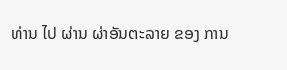ທ່ານ ໄປ ຜ່ານ ຜ່າອັນຕະລາຍ ຂອງ ການ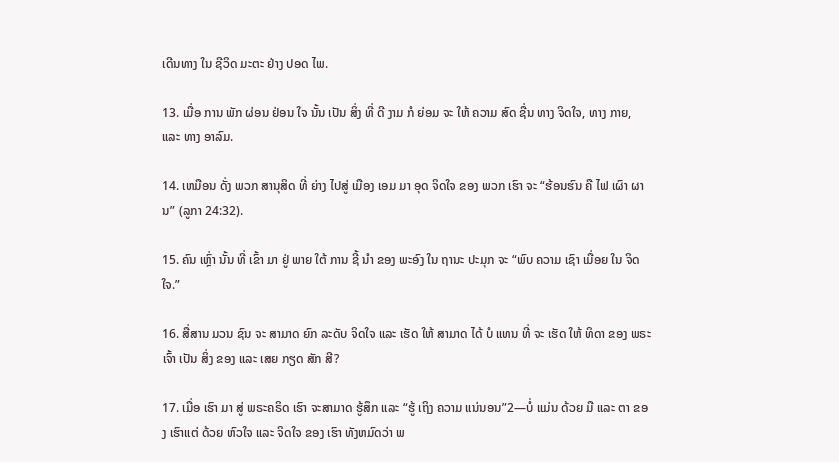ເດີນທາງ ໃນ ຊີວິດ ມະຕະ ຢ່າງ ປອດ ໄພ.

13. ເມື່ອ ການ ພັກ ຜ່ອນ ຢ່ອນ ໃຈ ນັ້ນ ເປັນ ສິ່ງ ທີ່ ດີ ງາມ ກໍ ຍ່ອມ ຈະ ໃຫ້ ຄວາມ ສົດ ຊື່ນ ທາງ ຈິດໃຈ, ທາງ ກາຍ, ແລະ ທາງ ອາລົມ.

14. ເຫມືອນ ດັ່ງ ພວກ ສານຸສິດ ທີ່ ຍ່າງ ໄປສູ່ ເມືອງ ເອມ ມາ ອຸດ ຈິດໃຈ ຂອງ ພວກ ເຮົາ ຈະ “ຮ້ອນຮົນ ຄື ໄຟ ເຜົາ ຜານ” (ລູກາ 24:32).

15. ຄົນ ເຫຼົ່າ ນັ້ນ ທີ່ ເຂົ້າ ມາ ຢູ່ ພາຍ ໃຕ້ ການ ຊີ້ ນໍາ ຂອງ ພະອົງ ໃນ ຖານະ ປະມຸກ ຈະ “ພົບ ຄວາມ ເຊົາ ເມື່ອຍ ໃນ ຈິດໃຈ.”

16. ສື່ສານ ມວນ ຊົນ ຈະ ສາມາດ ຍົກ ລະດັບ ຈິດໃຈ ແລະ ເຮັດ ໃຫ້ ສາມາດ ໄດ້ ບໍ ແທນ ທີ່ ຈະ ເຮັດ ໃຫ້ ທິດາ ຂອງ ພຣະ ເຈົ້າ ເປັນ ສິ່ງ ຂອງ ແລະ ເສຍ ກຽດ ສັກ ສີ?

17. ເມື່ອ ເຮົາ ມາ ສູ່ ພຣະຄຣິດ ເຮົາ ຈະສາມາດ ຮູ້ສຶກ ແລະ “ຮູ້ ເຖິງ ຄວາມ ແນ່ນອນ”2—ບໍ່ ແມ່ນ ດ້ວຍ ມື ແລະ ຕາ ຂອງ ເຮົາແຕ່ ດ້ວຍ ຫົວໃຈ ແລະ ຈິດໃຈ ຂອງ ເຮົາ ທັງຫມົດວ່າ ພ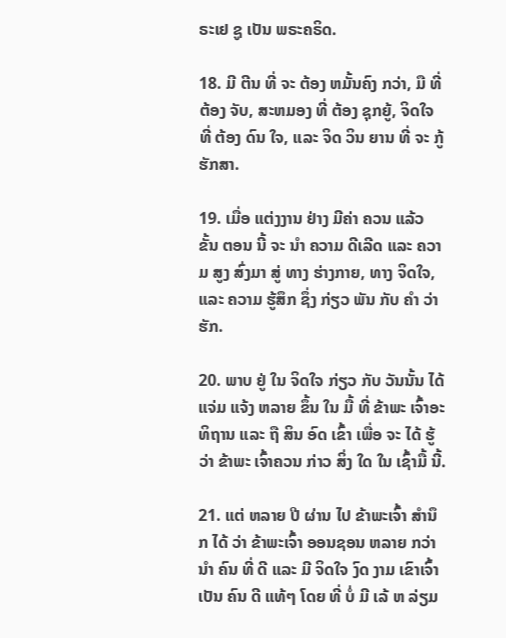ຣະເຢ ຊູ ເປັນ ພຣະຄຣິດ.

18. ມີ ຕີນ ທີ່ ຈະ ຕ້ອງ ຫມັ້ນຄົງ ກວ່າ, ມື ທີ່ ຕ້ອງ ຈັບ, ສະຫມອງ ທີ່ ຕ້ອງ ຊຸກຍູ້, ຈິດໃຈ ທີ່ ຕ້ອງ ດົນ ໃຈ, ແລະ ຈິດ ວິນ ຍານ ທີ່ ຈະ ກູ້ ຮັກສາ.

19. ເມື່ອ ແຕ່ງງານ ຢ່າງ ມີຄ່າ ຄວນ ແລ້ວ ຂັ້ນ ຕອນ ນີ້ ຈະ ນໍາ ຄວາມ ດີເລີດ ແລະ ຄວາມ ສູງ ສົ່ງມາ ສູ່ ທາງ ຮ່າງກາຍ, ທາງ ຈິດໃຈ, ແລະ ຄວາມ ຮູ້ສຶກ ຊຶ່ງ ກ່ຽວ ພັນ ກັບ ຄໍາ ວ່າ ຮັກ.

20. ພາບ ຢູ່ ໃນ ຈິດໃຈ ກ່ຽວ ກັບ ວັນນັ້ນ ໄດ້ ແຈ່ມ ແຈ້ງ ຫລາຍ ຂຶ້ນ ໃນ ມື້ ທີ່ ຂ້າພະ ເຈົ້າອະທິຖານ ແລະ ຖື ສິນ ອົດ ເຂົ້າ ເພື່ອ ຈະ ໄດ້ ຮູ້ວ່າ ຂ້າພະ ເຈົ້າຄວນ ກ່າວ ສິ່ງ ໃດ ໃນ ເຊົ້າມື້ ນີ້.

21. ແຕ່ ຫລາຍ ປີ ຜ່ານ ໄປ ຂ້າພະເຈົ້າ ສໍານຶກ ໄດ້ ວ່າ ຂ້າພະເຈົ້າ ອອນຊອນ ຫລາຍ ກວ່ານໍາ ຄົນ ທີ່ ດີ ແລະ ມີ ຈິດໃຈ ງົດ ງາມ ເຂົາເຈົ້າ ເປັນ ຄົນ ດີ ແທ້ໆ ໂດຍ ທີ່ ບໍ່ ມີ ເລ້ ຫ ລ່ຽມ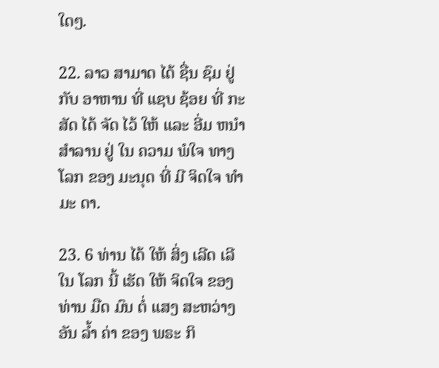ໃດໆ.

22. ລາວ ສາມາດ ໄດ້ ຊື່ນ ຊົມ ຢູ່ ກັບ ອາຫານ ທີ່ ແຊບ ຊ້ອຍ ທີ່ ກະສັດ ໄດ້ ຈັດ ໄວ້ ໃຫ້ ແລະ ອີ່ມ ຫນໍາ ສໍາລານ ຢູ່ ໃນ ຄວາມ ພໍໃຈ ທາງ ໂລກ ຂອງ ມະນຸດ ທີ່ ມີ ຈິດໃຈ ທໍາ ມະ ດາ.

23. 6 ທ່ານ ໄດ້ ໃຫ້ ສິ່ງ ເລີດ ເລີໃນ ໂລກ ນີ້ ເຮັດ ໃຫ້ ຈິດໃຈ ຂອງ ທ່ານ ມືດ ມົນ ຕໍ່ ແສງ ສະຫວ່າງ ອັນ ລ້ຳ ຄ່າ ຂອງ ພຣະ ກິ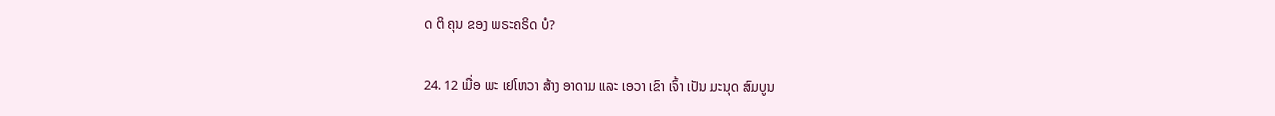ດ ຕິ ຄຸນ ຂອງ ພຣະຄຣິດ ບໍ?

24. 12 ເມື່ອ ພະ ເຢໂຫວາ ສ້າງ ອາດາມ ແລະ ເອວາ ເຂົາ ເຈົ້າ ເປັນ ມະນຸດ ສົມບູນ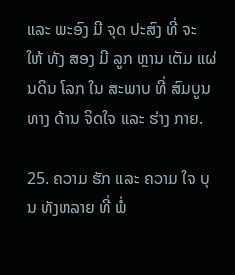ແລະ ພະອົງ ມີ ຈຸດ ປະສົງ ທີ່ ຈະ ໃຫ້ ທັງ ສອງ ມີ ລູກ ຫຼານ ເຕັມ ແຜ່ນດິນ ໂລກ ໃນ ສະພາບ ທີ່ ສົມບູນ ທາງ ດ້ານ ຈິດໃຈ ແລະ ຮ່າງ ກາຍ.

25. ຄວາມ ຮັກ ແລະ ຄວາມ ໃຈ ບຸນ ທັງຫລາຍ ທີ່ ພໍ່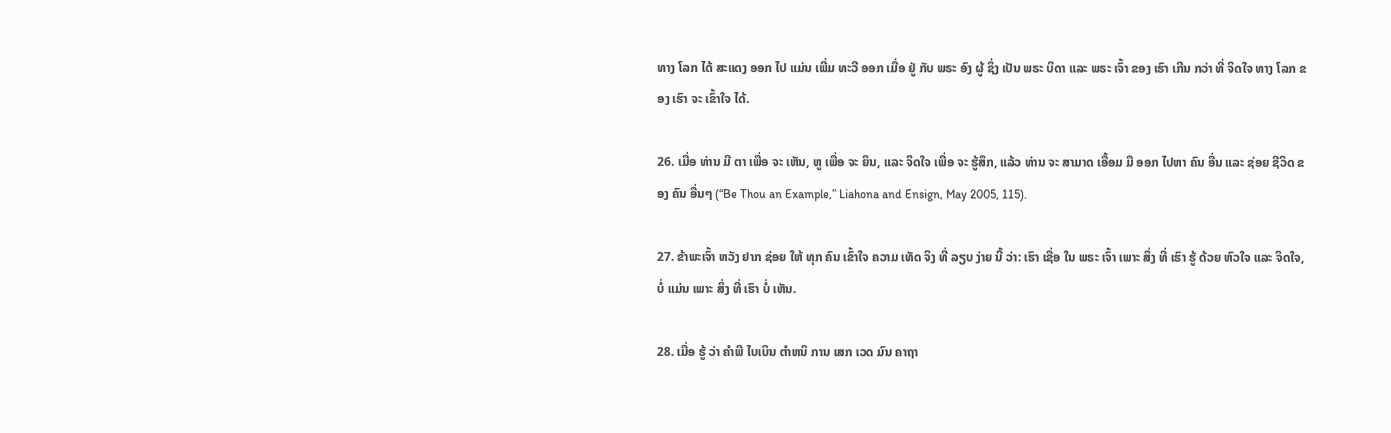ທາງ ໂລກ ໄດ້ ສະແດງ ອອກ ໄປ ແມ່ນ ເພີ່ມ ທະວີ ອອກ ເມື່ອ ຢູ່ ກັບ ພຣະ ອົງ ຜູ້ ຊຶ່ງ ເປັນ ພຣະ ບິດາ ແລະ ພຣະ ເຈົ້າ ຂອງ ເຮົາ ເກີນ ກວ່າ ທີ່ ຈິດໃຈ ທາງ ໂລກ ຂອງ ເຮົາ ຈະ ເຂົ້າໃຈ ໄດ້.

26. ເມື່ອ ທ່ານ ມີ ຕາ ເພື່ອ ຈະ ເຫັນ, ຫູ ເພື່ອ ຈະ ຍິນ, ແລະ ຈິດໃຈ ເພື່ອ ຈະ ຮູ້ສຶກ, ແລ້ວ ທ່ານ ຈະ ສາມາດ ເອື້ອມ ມື ອອກ ໄປຫາ ຄົນ ອື່ນ ແລະ ຊ່ອຍ ຊີວິດ ຂອງ ຄົນ ອື່ນໆ (“Be Thou an Example,” Liahona and Ensign, May 2005, 115).

27. ຂ້າພະເຈົ້າ ຫວັງ ຢາກ ຊ່ອຍ ໃຫ້ ທຸກ ຄົນ ເຂົ້າໃຈ ຄວາມ ເທັດ ຈິງ ທີ່ ລຽບ ງ່າຍ ນີ້ ວ່າ: ເຮົາ ເຊື່ອ ໃນ ພຣະ ເຈົ້າ ເພາະ ສິ່ງ ທີ່ ເຮົາ ຮູ້ ດ້ວຍ ຫົວໃຈ ແລະ ຈິດໃຈ, ບໍ່ ແມ່ນ ເພາະ ສິ່ງ ທີ່ ເຮົາ ບໍ່ ເຫັນ.

28. ເມື່ອ ຮູ້ ວ່າ ຄໍາພີ ໄບເບິນ ຕໍາຫນິ ການ ເສກ ເວດ ມົນ ຄາຖາ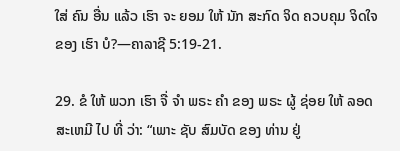ໃສ່ ຄົນ ອື່ນ ແລ້ວ ເຮົາ ຈະ ຍອມ ໃຫ້ ນັກ ສະກົດ ຈິດ ຄວບຄຸມ ຈິດໃຈ ຂອງ ເຮົາ ບໍ?—ຄາລາຊີ 5:19-21.

29. ຂໍ ໃຫ້ ພວກ ເຮົາ ຈື່ ຈໍາ ພຣະ ຄໍາ ຂອງ ພຣະ ຜູ້ ຊ່ອຍ ໃຫ້ ລອດ ສະເຫມີ ໄປ ທີ່ ວ່າ: “ເພາະ ຊັບ ສົມບັດ ຂອງ ທ່ານ ຢູ່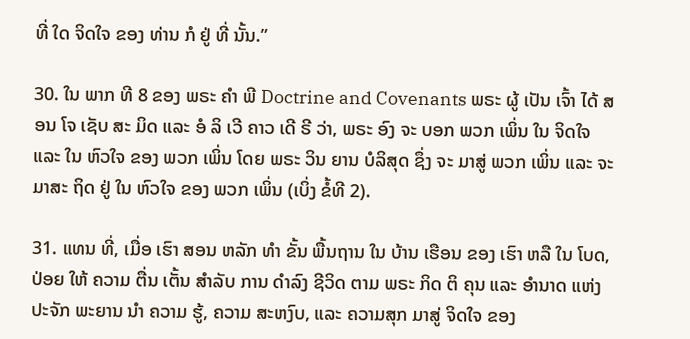ທີ່ ໃດ ຈິດໃຈ ຂອງ ທ່ານ ກໍ ຢູ່ ທີ່ ນັ້ນ.”

30. ໃນ ພາກ ທີ 8 ຂອງ ພຣະ ຄໍາ ພີ Doctrine and Covenants ພຣະ ຜູ້ ເປັນ ເຈົ້າ ໄດ້ ສອນ ໂຈ ເຊັບ ສະ ມິດ ແລະ ອໍ ລິ ເວີ ຄາວ ເດີ ຣີ ວ່າ, ພຣະ ອົງ ຈະ ບອກ ພວກ ເພິ່ນ ໃນ ຈິດໃຈ ແລະ ໃນ ຫົວໃຈ ຂອງ ພວກ ເພິ່ນ ໂດຍ ພຣະ ວິນ ຍານ ບໍລິສຸດ ຊຶ່ງ ຈະ ມາສູ່ ພວກ ເພິ່ນ ແລະ ຈະ ມາສະ ຖິດ ຢູ່ ໃນ ຫົວໃຈ ຂອງ ພວກ ເພິ່ນ (ເບິ່ງ ຂໍ້ທີ 2).

31. ແທນ ທີ່, ເມື່ອ ເຮົາ ສອນ ຫລັກ ທໍາ ຂັ້ນ ພື້ນຖານ ໃນ ບ້ານ ເຮືອນ ຂອງ ເຮົາ ຫລື ໃນ ໂບດ, ປ່ອຍ ໃຫ້ ຄວາມ ຕື່ນ ເຕັ້ນ ສໍາລັບ ການ ດໍາລົງ ຊີວິດ ຕາມ ພຣະ ກິດ ຕິ ຄຸນ ແລະ ອໍານາດ ແຫ່ງ ປະຈັກ ພະຍານ ນໍາ ຄວາມ ຮູ້, ຄວາມ ສະຫງົບ, ແລະ ຄວາມສຸກ ມາສູ່ ຈິດໃຈ ຂອງ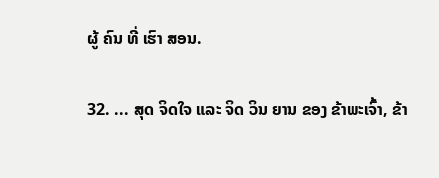ຜູ້ ຄົນ ທີ່ ເຮົາ ສອນ.

32. ... ສຸດ ຈິດໃຈ ແລະ ຈິດ ວິນ ຍານ ຂອງ ຂ້າພະເຈົ້າ, ຂ້າ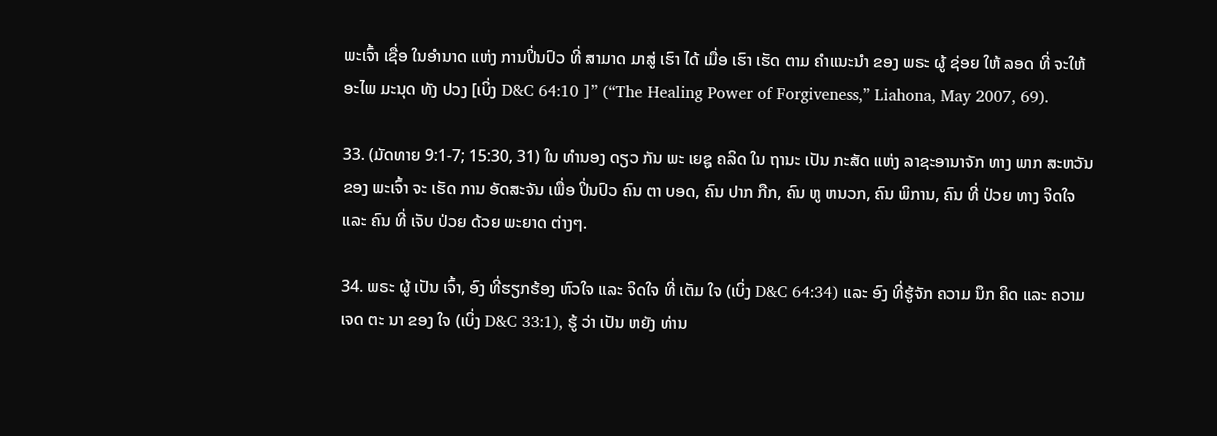ພະເຈົ້າ ເຊື່ອ ໃນອໍານາດ ແຫ່ງ ການປິ່ນປົວ ທີ່ ສາມາດ ມາສູ່ ເຮົາ ໄດ້ ເມື່ອ ເຮົາ ເຮັດ ຕາມ ຄໍາແນະນໍາ ຂອງ ພຣະ ຜູ້ ຊ່ອຍ ໃຫ້ ລອດ ທີ່ ຈະໃຫ້ ອະໄພ ມະນຸດ ທັງ ປວງ [ເບິ່ງ D&C 64:10 ]” (“The Healing Power of Forgiveness,” Liahona, May 2007, 69).

33. (ມັດທາຍ 9:1-7; 15:30, 31) ໃນ ທໍານອງ ດຽວ ກັນ ພະ ເຍຊູ ຄລິດ ໃນ ຖານະ ເປັນ ກະສັດ ແຫ່ງ ລາຊະອານາຈັກ ທາງ ພາກ ສະຫວັນ ຂອງ ພະເຈົ້າ ຈະ ເຮັດ ການ ອັດສະຈັນ ເພື່ອ ປິ່ນປົວ ຄົນ ຕາ ບອດ, ຄົນ ປາກ ກືກ, ຄົນ ຫູ ຫນວກ, ຄົນ ພິການ, ຄົນ ທີ່ ປ່ວຍ ທາງ ຈິດໃຈ ແລະ ຄົນ ທີ່ ເຈັບ ປ່ວຍ ດ້ວຍ ພະຍາດ ຕ່າງໆ.

34. ພຣະ ຜູ້ ເປັນ ເຈົ້າ, ອົງ ທີ່ຮຽກຮ້ອງ ຫົວໃຈ ແລະ ຈິດໃຈ ທີ່ ເຕັມ ໃຈ (ເບິ່ງ D&C 64:34) ແລະ ອົງ ທີ່ຮູ້ຈັກ ຄວາມ ນຶກ ຄິດ ແລະ ຄວາມ ເຈດ ຕະ ນາ ຂອງ ໃຈ (ເບິ່ງ D&C 33:1), ຮູ້ ວ່າ ເປັນ ຫຍັງ ທ່ານ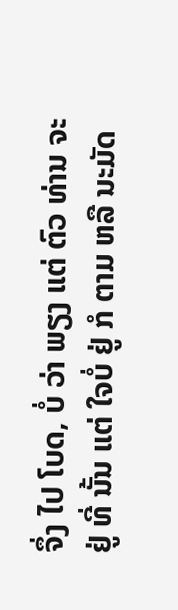ຈຶ່ງ ໄປ ໂບດ, ບໍ່ ວ່າ ພຽງ ແຕ່ ຕົວ ທ່ານ ຈະ ຢູ່ ທີ່ ນັ້ນ ແຕ່ ໃຈບໍ່ ຢູ່ ກໍ ຕາມ ຫລື ນະມັດ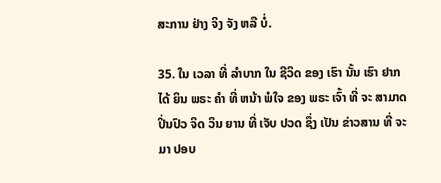ສະການ ຢ່າງ ຈິງ ຈັງ ຫລື ບໍ່.

35. ໃນ ເວລາ ທີ່ ລໍາບາກ ໃນ ຊີວິດ ຂອງ ເຮົາ ນັ້ນ ເຮົາ ຢາກ ໄດ້ ຍິນ ພຣະ ຄໍາ ທີ່ ຫນ້າ ພໍໃຈ ຂອງ ພຣະ ເຈົ້າ ທີ່ ຈະ ສາມາດ ປິ່ນປົວ ຈິດ ວິນ ຍານ ທີ່ ເຈັບ ປວດ ຊຶ່ງ ເປັນ ຂ່າວສານ ທີ່ ຈະ ມາ ປອບ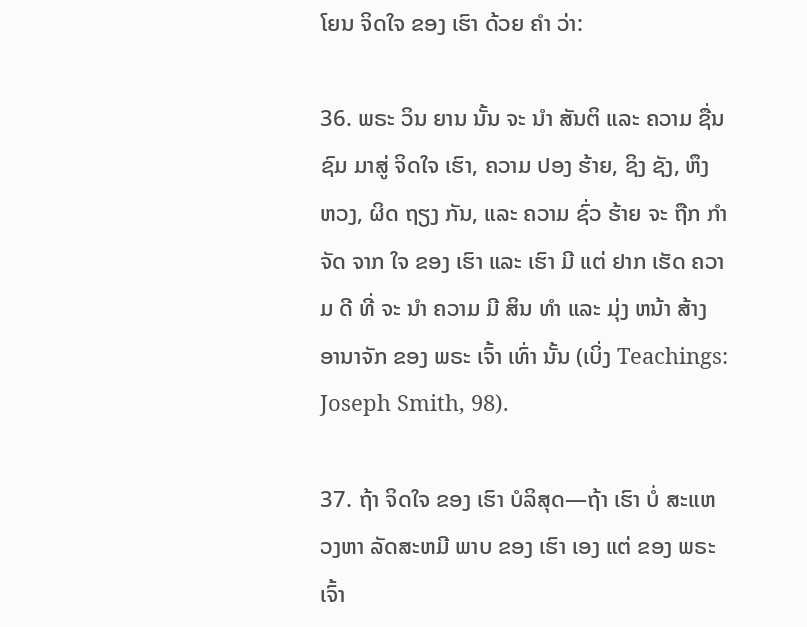ໂຍນ ຈິດໃຈ ຂອງ ເຮົາ ດ້ວຍ ຄໍາ ວ່າ:

36. ພຣະ ວິນ ຍານ ນັ້ນ ຈະ ນໍາ ສັນຕິ ແລະ ຄວາມ ຊື່ນ ຊົມ ມາສູ່ ຈິດໃຈ ເຮົາ, ຄວາມ ປອງ ຮ້າຍ, ຊິງ ຊັງ, ຫຶງ ຫວງ, ຜິດ ຖຽງ ກັນ, ແລະ ຄວາມ ຊົ່ວ ຮ້າຍ ຈະ ຖືກ ກໍາຈັດ ຈາກ ໃຈ ຂອງ ເຮົາ ແລະ ເຮົາ ມີ ແຕ່ ຢາກ ເຮັດ ຄວາມ ດີ ທີ່ ຈະ ນໍາ ຄວາມ ມີ ສິນ ທໍາ ແລະ ມຸ່ງ ຫນ້າ ສ້າງ ອານາຈັກ ຂອງ ພຣະ ເຈົ້າ ເທົ່າ ນັ້ນ (ເບິ່ງ Teachings: Joseph Smith, 98).

37. ຖ້າ ຈິດໃຈ ຂອງ ເຮົາ ບໍລິສຸດ—ຖ້າ ເຮົາ ບໍ່ ສະແຫວງຫາ ລັດສະຫມີ ພາບ ຂອງ ເຮົາ ເອງ ແຕ່ ຂອງ ພຣະ ເຈົ້າ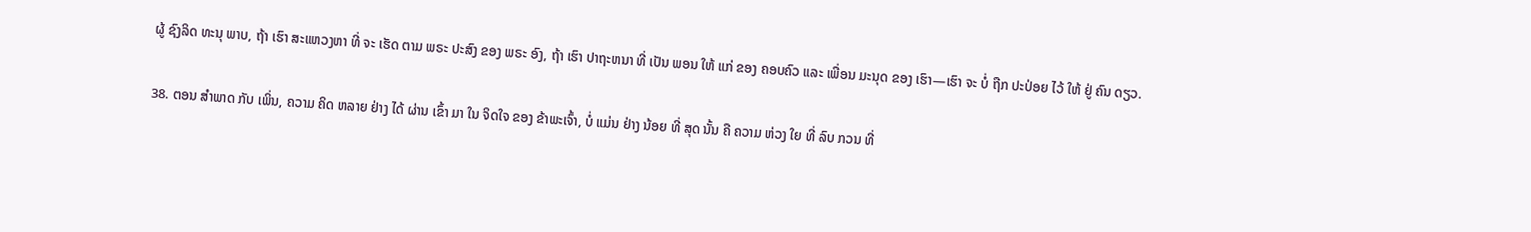ຜູ້ ຊົງລິດ ທະນຸ ພາບ, ຖ້າ ເຮົາ ສະແຫວງຫາ ທີ່ ຈະ ເຮັດ ຕາມ ພຣະ ປະສົງ ຂອງ ພຣະ ອົງ, ຖ້າ ເຮົາ ປາຖະຫນາ ທີ່ ເປັນ ພອນ ໃຫ້ ແກ່ ຂອງ ຄອບຄົວ ແລະ ເພື່ອນ ມະນຸດ ຂອງ ເຮົາ—ເຮົາ ຈະ ບໍ່ ຖືກ ປະປ່ອຍ ໄວ້ ໃຫ້ ຢູ່ ຄົນ ດຽວ.

38. ຕອນ ສໍາພາດ ກັບ ເພິ່ນ, ຄວາມ ຄິດ ຫລາຍ ຢ່າງ ໄດ້ ຜ່ານ ເຂົ້າ ມາ ໃນ ຈິດໃຈ ຂອງ ຂ້າພະເຈົ້າ, ບໍ່ ແມ່ນ ຢ່າງ ນ້ອຍ ທີ່ ສຸດ ນັ້ນ ຄື ຄວາມ ຫ່ວງ ໃຍ ທີ່ ລົບ ກວນ ທີ່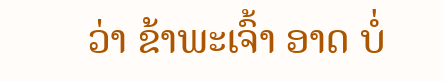ວ່າ ຂ້າພະເຈົ້າ ອາດ ບໍ່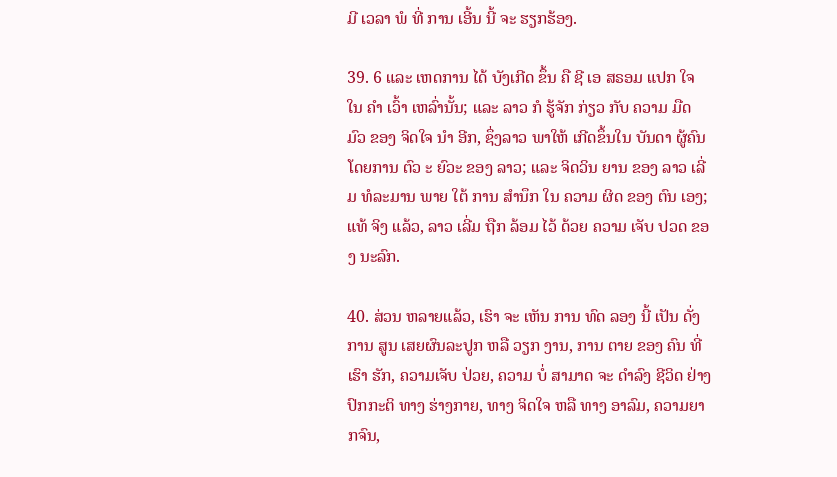ມີ ເວລາ ພໍ ທີ່ ການ ເອີ້ນ ນີ້ ຈະ ຮຽກຮ້ອງ.

39. 6 ແລະ ເຫດການ ໄດ້ ບັງເກີດ ຂຶ້ນ ຄື ຊີ ເອ ສຣອມ ແປກ ໃຈ ໃນ ຄໍາ ເວົ້າ ເຫລົ່ານັ້ນ; ແລະ ລາວ ກໍ ຮູ້ຈັກ ກ່ຽວ ກັບ ຄວາມ ມືດ ມົວ ຂອງ ຈິດໃຈ ນໍາ ອີກ, ຊຶ່ງລາວ ພາໃຫ້ ເກີດຂຶ້ນໃນ ບັນດາ ຜູ້ຄົນ ໂດຍການ ຕົວ ະ ຍົວະ ຂອງ ລາວ; ແລະ ຈິດວິນ ຍານ ຂອງ ລາວ ເລີ່ມ ທໍລະມານ ພາຍ ໃຕ້ ການ ສໍານຶກ ໃນ ຄວາມ ຜິດ ຂອງ ຕົນ ເອງ; ແທ້ ຈິງ ແລ້ວ, ລາວ ເລີ່ມ ຖືກ ລ້ອມ ໄວ້ ດ້ວຍ ຄວາມ ເຈັບ ປວດ ຂອງ ນະລົກ.

40. ສ່ວນ ຫລາຍແລ້ວ, ເຮົາ ຈະ ເຫັນ ການ ທົດ ລອງ ນີ້ ເປັນ ດັ່ງ ການ ສູນ ເສຍຜົນລະປູກ ຫລື ວຽກ ງານ, ການ ຕາຍ ຂອງ ຄົນ ທີ່ ເຮົາ ຮັກ, ຄວາມເຈັບ ປ່ວຍ, ຄວາມ ບໍ່ ສາມາດ ຈະ ດໍາລົງ ຊີວິດ ຢ່າງ ປົກກະຕິ ທາງ ຮ່າງກາຍ, ທາງ ຈິດໃຈ ຫລື ທາງ ອາລົມ, ຄວາມຍາກຈົນ,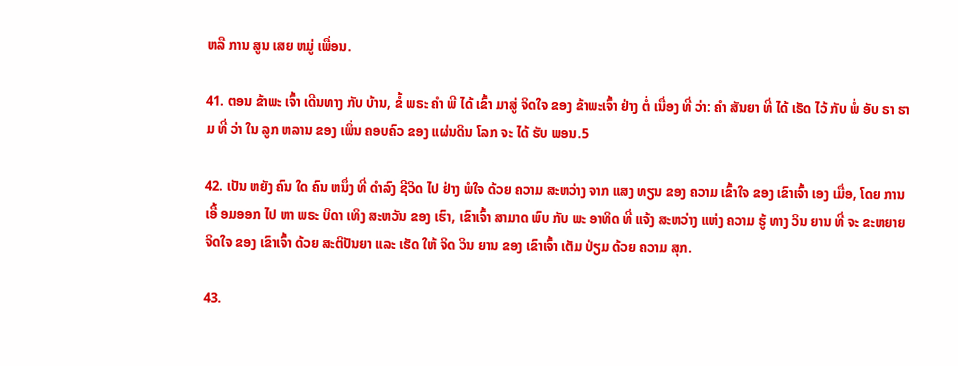ຫລື ການ ສູນ ເສຍ ຫມູ່ ເພື່ອນ.

41. ຕອນ ຂ້າພະ ເຈົ້າ ເດີນທາງ ກັບ ບ້ານ, ຂໍ້ ພຣະ ຄໍາ ພີ ໄດ້ ເຂົ້າ ມາສູ່ ຈິດໃຈ ຂອງ ຂ້າພະເຈົ້າ ຢ່າງ ຕໍ່ ເນື່ອງ ທີ່ ວ່າ: ຄໍາ ສັນຍາ ທີ່ ໄດ້ ເຮັດ ໄວ້ ກັບ ພໍ່ ອັບ ຣາ ຮາມ ທີ່ ວ່າ ໃນ ລູກ ຫລານ ຂອງ ເພິ່ນ ຄອບຄົວ ຂອງ ແຜ່ນດິນ ໂລກ ຈະ ໄດ້ ຮັບ ພອນ.5

42. ເປັນ ຫຍັງ ຄົນ ໃດ ຄົນ ຫນຶ່ງ ທີ່ ດໍາລົງ ຊີວິດ ໄປ ຢ່າງ ພໍໃຈ ດ້ວຍ ຄວາມ ສະຫວ່າງ ຈາກ ແສງ ທຽນ ຂອງ ຄວາມ ເຂົ້າໃຈ ຂອງ ເຂົາເຈົ້າ ເອງ ເມື່ອ, ໂດຍ ການ ເອື້ ອມອອກ ໄປ ຫາ ພຣະ ບິດາ ເທິງ ສະຫວັນ ຂອງ ເຮົາ, ເຂົາເຈົ້າ ສາມາດ ພົບ ກັບ ພະ ອາທິດ ທີ່ ແຈ້ງ ສະຫວ່າງ ແຫ່ງ ຄວາມ ຮູ້ ທາງ ວິນ ຍານ ທີ່ ຈະ ຂະຫຍາຍ ຈິດໃຈ ຂອງ ເຂົາເຈົ້າ ດ້ວຍ ສະຕິປັນຍາ ແລະ ເຮັດ ໃຫ້ ຈິດ ວິນ ຍານ ຂອງ ເຂົາເຈົ້າ ເຕັມ ປ່ຽມ ດ້ວຍ ຄວາມ ສຸກ.

43.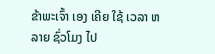ຂ້າພະເຈົ້າ ເອງ ເຄີຍ ໃຊ້ ເວລາ ຫລາຍ ຊົ່ວໂມງ ໄປ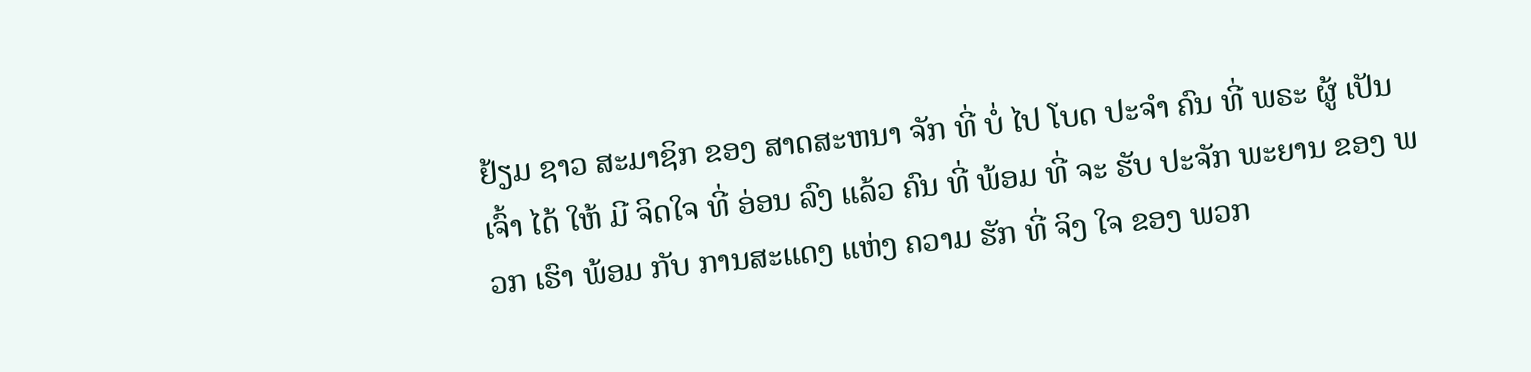ຢ້ຽມ ຊາວ ສະມາຊິກ ຂອງ ສາດສະຫນາ ຈັກ ທີ່ ບໍ່ ໄປ ໂບດ ປະຈໍາ ຄົນ ທີ່ ພຣະ ຜູ້ ເປັນ ເຈົ້າ ໄດ້ ໃຫ້ ມີ ຈິດໃຈ ທີ່ ອ່ອນ ລົງ ແລ້ວ ຄົນ ທີ່ ພ້ອມ ທີ່ ຈະ ຮັບ ປະຈັກ ພະຍານ ຂອງ ພວກ ເຮົາ ພ້ອມ ກັບ ການສະແດງ ແຫ່ງ ຄວາມ ຮັກ ທີ່ ຈິງ ໃຈ ຂອງ ພວກ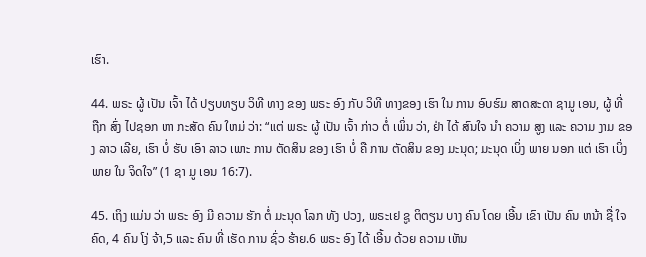ເຮົາ.

44. ພຣະ ຜູ້ ເປັນ ເຈົ້າ ໄດ້ ປຽບທຽບ ວິທີ ທາງ ຂອງ ພຣະ ອົງ ກັບ ວິທີ ທາງຂອງ ເຮົາ ໃນ ການ ອົບຮົມ ສາດສະດາ ຊາມູ ເອນ, ຜູ້ ທີ່ ຖືກ ສົ່ງ ໄປຊອກ ຫາ ກະສັດ ຄົນ ໃຫມ່ ວ່າ: “ແຕ່ ພຣະ ຜູ້ ເປັນ ເຈົ້າ ກ່າວ ຕໍ່ ເພິ່ນ ວ່າ, ຢ່າ ໄດ້ ສົນໃຈ ນໍາ ຄວາມ ສູງ ແລະ ຄວາມ ງາມ ຂອງ ລາວ ເລີຍ, ເຮົາ ບໍ່ ຮັບ ເອົາ ລາວ ເພາະ ການ ຕັດສິນ ຂອງ ເຮົາ ບໍ່ ຄື ການ ຕັດສິນ ຂອງ ມະນຸດ; ມະນຸດ ເບິ່ງ ພາຍ ນອກ ແຕ່ ເຮົາ ເບິ່ງ ພາຍ ໃນ ຈິດໃຈ” (1 ຊາ ມູ ເອນ 16:7).

45. ເຖິງ ແມ່ນ ວ່າ ພຣະ ອົງ ມີ ຄວາມ ຮັກ ຕໍ່ ມະນຸດ ໂລກ ທັງ ປວງ, ພຣະເຢ ຊູ ຕິຕຽນ ບາງ ຄົນ ໂດຍ ເອີ້ນ ເຂົາ ເປັນ ຄົນ ຫນ້າ ຊື່ ໃຈ ຄົດ, 4 ຄົນ ໂງ່ ຈ້າ,5 ແລະ ຄົນ ທີ່ ເຮັດ ການ ຊົ່ວ ຮ້າຍ.6 ພຣະ ອົງ ໄດ້ ເອີ້ນ ດ້ວຍ ຄວາມ ເຫັນ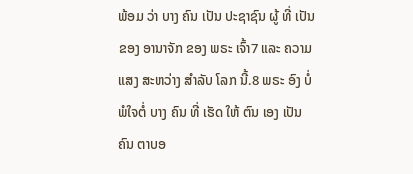ພ້ອມ ວ່າ ບາງ ຄົນ ເປັນ ປະຊາຊົນ ຜູ້ ທີ່ ເປັນ ຂອງ ອານາຈັກ ຂອງ ພຣະ ເຈົ້າ7 ແລະ ຄວາມ ແສງ ສະຫວ່າງ ສໍາລັບ ໂລກ ນີ້.8 ພຣະ ອົງ ບໍ່ ພໍໃຈຕໍ່ ບາງ ຄົນ ທີ່ ເຮັດ ໃຫ້ ຕົນ ເອງ ເປັນ ຄົນ ຕາບອ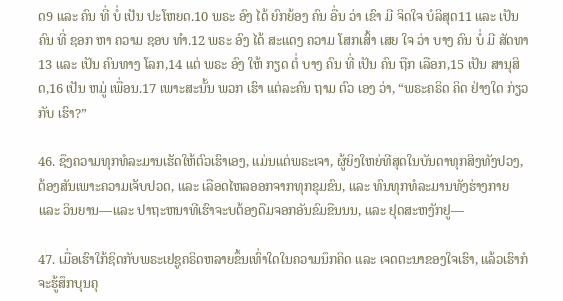ດ9 ແລະ ຄົນ ທີ່ ບໍ່ ເປັນ ປະໂຫຍດ.10 ພຣະ ອົງ ໄດ້ ຍົກຍ້ອງ ຄົນ ອື່ນ ວ່າ ເຂົາ ມີ ຈິດໃຈ ບໍລິສຸດ11 ແລະ ເປັນ ຄົນ ທີ່ ຊອກ ຫາ ຄວາມ ຊອບ ທໍາ.12 ພຣະ ອົງ ໄດ້ ສະແດງ ຄວາມ ໂສກເສົ້າ ເສຍ ໃຈ ວ່າ ບາງ ຄົນ ບໍ່ ມີ ສັດທາ13 ແລະ ເປັນ ຄົນທາງ ໂລກ,14 ແຕ່ ພຣະ ອົງ ໃຫ້ ກຽດ ຕໍ່ ບາງ ຄົນ ທີ່ ເປັນ ຄົນ ຖືກ ເລືອກ,15 ເປັນ ສານຸສິດ,16 ເປັນ ຫມູ່ ເພື່ອນ.17 ເພາະສະນັ້ນ ພວກ ເຮົາ ແຕ່ລະຄົນ ຖາມ ຕົວ ເອງ ວ່າ, “ພຣະຄຣິດ ຄິດ ຢ່າງໃດ ກ່ຽວ ກັບ ເຮົາ?”

46. ຊຶງຄວາມທຸກທໍລະມານເຮັດໃຫ້ຕົວເຮົາເອງ, ແມ່ນແຕ່ພຣະເຈາ, ຜູ້ຍິງໃຫຍ່ທີສຸດໃນບັນດາທຸກສິງທັງປວງ, ຕ້ອງສັນເພາະຄວາມເຈັບປວດ, ແລະ ເລືອດໄຫລອອກຈາກທຸກຂຸມຂົນ, ແລະ ທົນທຸກທໍລະມານທັງຮ່າງກາຍ ແລະ ວິນຍານ—ແລະ ປາຖະຫນາທີເຮົາຈະບຕ້ອງດືມຈອກອັນຂົມຂືນນນ, ແລະ ຢຸດສະຫງັກຢູ—

47. ເມື່ອເຮົາໃກ້ຊິດກັບພຣະເຢຊູຄຣິດຫລາຍຂຶ້ນເທົ່າໃດໃນຄວາມນຶກຄິດ ແລະ ເຈດຕະນາຂອງໃຈເຮົາ, ແລ້ວເຮົາກໍຈະຮູ້ສຶກບຸນຄຸ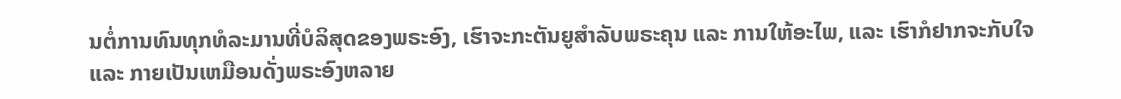ນຕໍ່ການທົນທຸກທໍລະມານທີ່ບໍລິສຸດຂອງພຣະອົງ, ເຮົາຈະກະຕັນຍູສໍາລັບພຣະຄຸນ ແລະ ການໃຫ້ອະໄພ, ແລະ ເຮົາກໍຢາກຈະກັບໃຈ ແລະ ກາຍເປັນເຫມືອນດັ່ງພຣະອົງຫລາຍ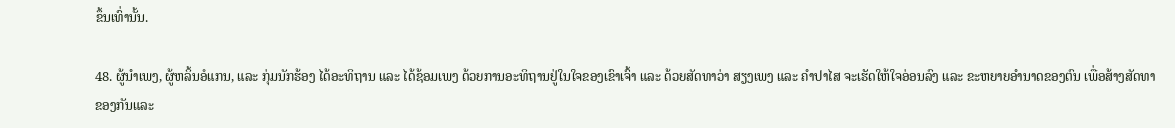ຂຶ້ນເທົ່ານັ້ນ.

48. ຜູ້ນໍາເພງ, ຜູ້ຫລິ້ນອໍແກນ, ແລະ ກຸ່ມນັກຮ້ອງ ໄດ້ອະທິຖານ ແລະ ໄດ້ຊ້ອມເພງ ດ້ວຍການອະທິຖານຢູ່ໃນໃຈຂອງເຂົາເຈົ້າ ແລະ ດ້ວຍສັດທາວ່າ ສຽງເພງ ແລະ ຄໍາປາໄສ ຈະເຮັດໃຫ້ໃຈອ່ອນລົງ ແລະ ຂະຫຍາຍອໍານາດຂອງຕົນ ເພື່ອສ້າງສັດທາຂອງກັນແລະ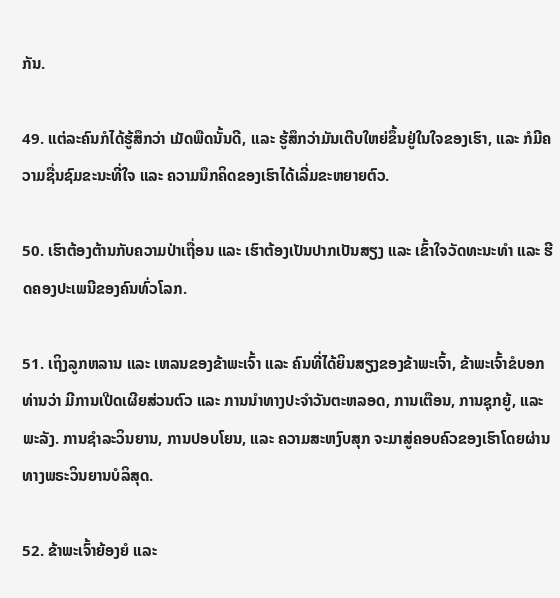ກັນ.

49. ແຕ່ລະຄົນກໍໄດ້ຮູ້ສຶກວ່າ ເມັດພືດນັ້ນດີ, ແລະ ຮູ້ສຶກວ່າມັນເຕີບໃຫຍ່ຂຶ້ນຢູ່ໃນໃຈຂອງເຮົາ, ແລະ ກໍມີຄວາມຊື່ນຊົມຂະນະທີ່ໃຈ ແລະ ຄວາມນຶກຄິດຂອງເຮົາໄດ້ເລີ່ມຂະຫຍາຍຕົວ.

50. ເຮົາຕ້ອງຕ້ານກັບຄວາມປ່າເຖື່ອນ ແລະ ເຮົາຕ້ອງເປັນປາກເປັນສຽງ ແລະ ເຂົ້າໃຈວັດທະນະທໍາ ແລະ ຮີດຄອງປະເພນີຂອງຄົນທົ່ວໂລກ.

51. ເຖິງລູກຫລານ ແລະ ເຫລນຂອງຂ້າພະເຈົ້າ ແລະ ຄົນທີ່ໄດ້ຍິນສຽງຂອງຂ້າພະເຈົ້າ, ຂ້າພະເຈົ້າຂໍບອກທ່ານວ່າ ມີການເປີດເຜີຍສ່ວນຕົວ ແລະ ການນໍາທາງປະຈໍາວັນຕະຫລອດ, ການເຕືອນ, ການຊຸກຍູ້, ແລະ ພະລັງ. ການຊໍາລະວິນຍານ, ການປອບໂຍນ, ແລະ ຄວາມສະຫງົບສຸກ ຈະມາສູ່ຄອບຄົວຂອງເຮົາໂດຍຜ່ານທາງພຣະວິນຍານບໍລິສຸດ.

52. ຂ້າພະເຈົ້າຍ້ອງຍໍ ແລະ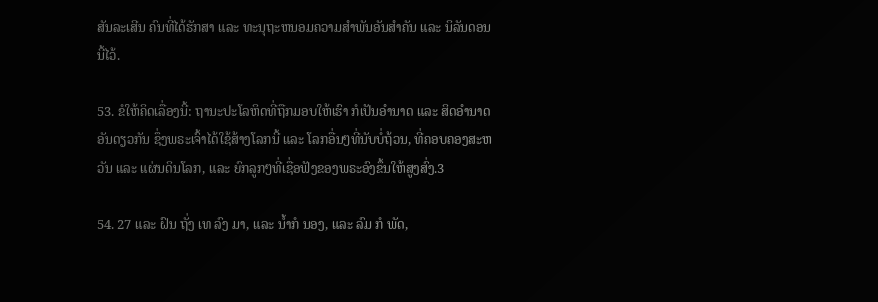ສັນລະເສີນ ຄົນທີ່ໄດ້ຮັກສາ ແລະ ທະນຸຖະຫນອມຄວາມສໍາພັນອັນສໍາຄັນ ແລະ ນິລັນດອນນີ້ໄວ້.

53. ຂໍໃຫ້ຄິດເລື່ອງນີ້: ຖານະປະໂລຫິດທີ່ຖືກມອບໃຫ້ເຮົາ ກໍເປັນອໍານາດ ແລະ ສິດອໍານາດອັນດຽວກັນ ຊຶ່ງພຣະເຈົ້າໄດ້ໃຊ້ສ້າງໂລກນີ້ ແລະ ໂລກອື່ນໆທີ່ນັບບໍ່ຖ້ວນ, ທີ່ຄອບຄອງສະຫວັນ ແລະ ແຜ່ນດິນໂລກ, ແລະ ຍົກລູກໆທີ່ເຊື່ອຟັງຂອງພຣະອົງຂຶ້ນໃຫ້ສູງສົ່ງ.3

54. 27 ແລະ ຝົນ ຖັ່ງ ເທ ລົງ ມາ, ແລະ ນ້ຳກໍ ນອງ, ແລະ ລົມ ກໍ ພັດ,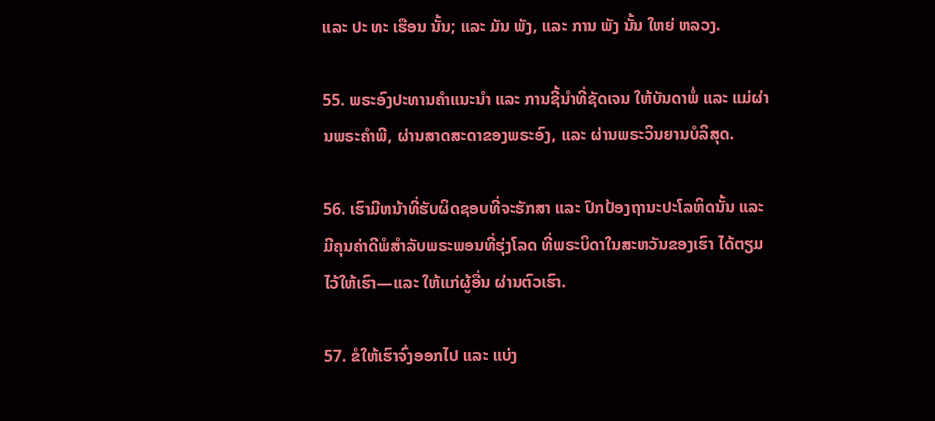ແລະ ປະ ທະ ເຮືອນ ນັ້ນ; ແລະ ມັນ ພັງ, ແລະ ການ ພັງ ນັ້ນ ໃຫຍ່ ຫລວງ.

55. ພຣະອົງປະທານຄໍາແນະນໍາ ແລະ ການຊີ້ນໍາທີ່ຊັດເຈນ ໃຫ້ບັນດາພໍ່ ແລະ ແມ່ຜ່ານພຣະຄໍາພີ, ຜ່ານສາດສະດາຂອງພຣະອົງ, ແລະ ຜ່ານພຣະວິນຍານບໍລິສຸດ.

56. ເຮົາມີຫນ້າທີ່ຮັບຜິດຊອບທີ່ຈະຮັກສາ ແລະ ປົກປ້ອງຖານະປະໂລຫິດນັ້ນ ແລະ ມີຄຸນຄ່າດີພໍສໍາລັບພຣະພອນທີ່ຮຸ່ງໂລດ ທີ່ພຣະບິດາໃນສະຫວັນຂອງເຮົາ ໄດ້ຕຽມໄວ້ໃຫ້ເຮົາ—ແລະ ໃຫ້ແກ່ຜູ້ອື່ນ ຜ່ານຕົວເຮົາ.

57. ຂໍໃຫ້ເຮົາຈົ່ງອອກໄປ ແລະ ແບ່ງ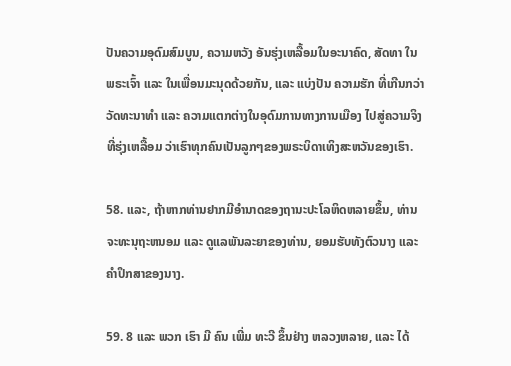ປັນຄວາມອຸດົມສົມບູນ, ຄວາມຫວັງ ອັນຮຸ່ງເຫລື້ອມໃນອະນາຄົດ, ສັດທາ ໃນພຣະເຈົ້າ ແລະ ໃນເພື່ອນມະນຸດດ້ວຍກັນ, ແລະ ແບ່ງປັນ ຄວາມຮັກ ທີ່ເກີນກວ່າວັດທະນາທໍາ ແລະ ຄວາມແຕກຕ່າງໃນອຸດົມການທາງການເມືອງ ໄປສູ່ຄວາມຈິງທີ່ຮຸ່ງເຫລື້ອມ ວ່າເຮົາທຸກຄົນເປັນລູກໆຂອງພຣະບິດາເທິງສະຫວັນຂອງເຮົາ.

58. ແລະ, ຖ້າຫາກທ່ານຢາກມີອໍານາດຂອງຖານະປະໂລຫິດຫລາຍຂຶ້ນ, ທ່ານຈະທະນຸຖະຫນອມ ແລະ ດູແລພັນລະຍາຂອງທ່ານ, ຍອມຮັບທັງຕົວນາງ ແລະ ຄໍາປຶກສາຂອງນາງ.

59. 8 ແລະ ພວກ ເຮົາ ມີ ຄົນ ເພີ່ມ ທະວີ ຂຶ້ນຢ່າງ ຫລວງຫລາຍ, ແລະ ໄດ້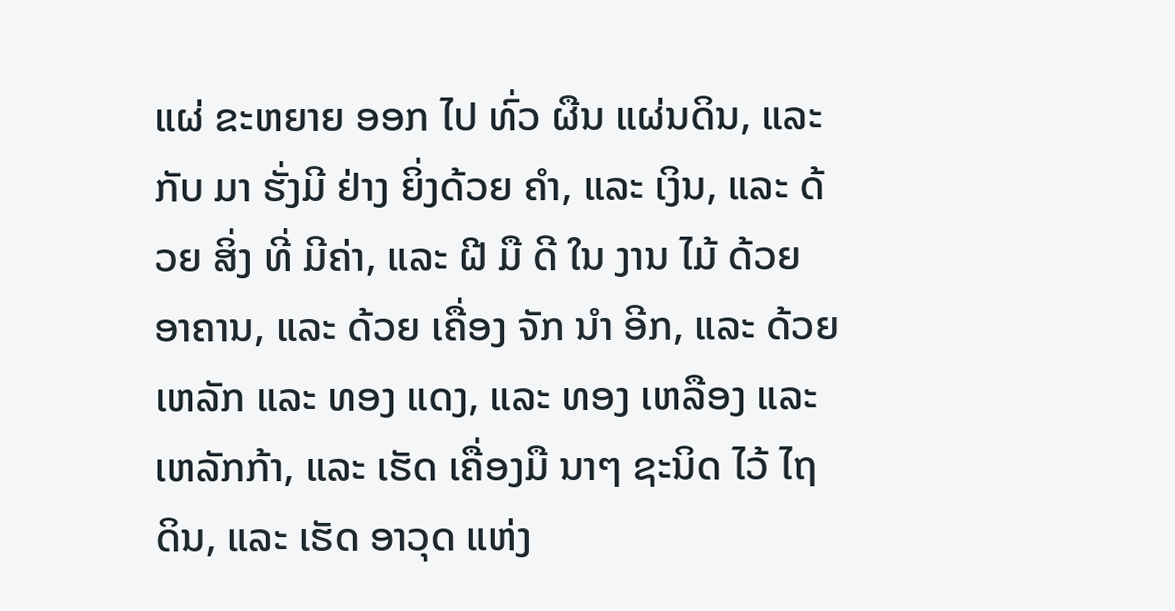ແຜ່ ຂະຫຍາຍ ອອກ ໄປ ທົ່ວ ຜືນ ແຜ່ນດິນ, ແລະ ກັບ ມາ ຮັ່ງມີ ຢ່າງ ຍິ່ງດ້ວຍ ຄໍາ, ແລະ ເງິນ, ແລະ ດ້ວຍ ສິ່ງ ທີ່ ມີຄ່າ, ແລະ ຝີ ມື ດີ ໃນ ງານ ໄມ້ ດ້ວຍ ອາຄານ, ແລະ ດ້ວຍ ເຄື່ອງ ຈັກ ນໍາ ອີກ, ແລະ ດ້ວຍເຫລັກ ແລະ ທອງ ແດງ, ແລະ ທອງ ເຫລືອງ ແລະ ເຫລັກກ້າ, ແລະ ເຮັດ ເຄື່ອງມື ນາໆ ຊະນິດ ໄວ້ ໄຖ ດິນ, ແລະ ເຮັດ ອາວຸດ ແຫ່ງ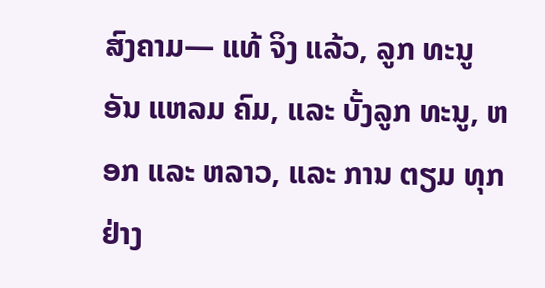ສົງຄາມ— ແທ້ ຈິງ ແລ້ວ, ລູກ ທະນູ ອັນ ແຫລມ ຄົມ, ແລະ ບັ້ງລູກ ທະນູ, ຫອກ ແລະ ຫລາວ, ແລະ ການ ຕຽມ ທຸກ ຢ່າງ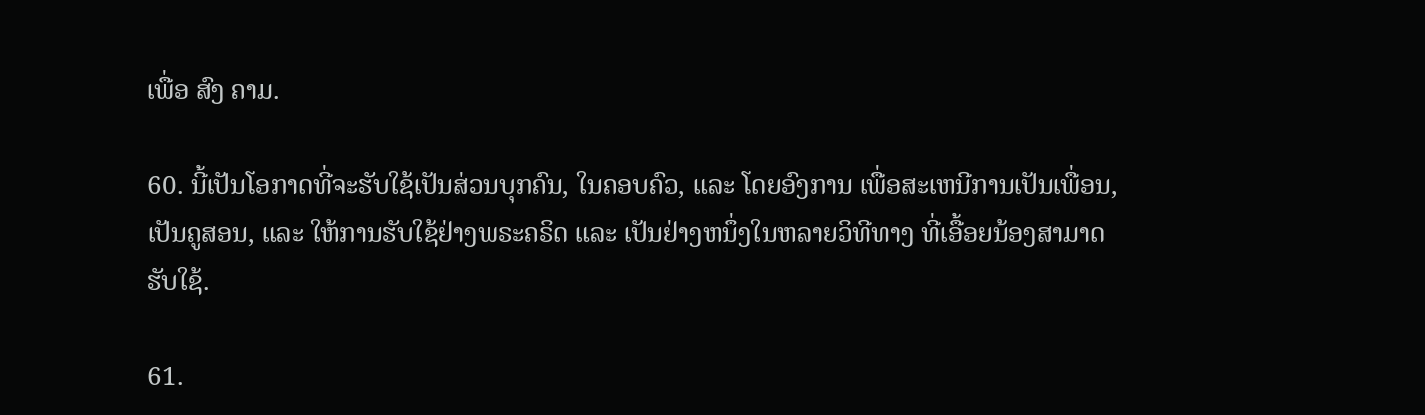ເພື່ອ ສົງ ຄາມ.

60. ນີ້ເປັນໂອກາດທີ່ຈະຮັບໃຊ້ເປັນສ່ວນບຸກຄົນ, ໃນຄອບຄົວ, ແລະ ໂດຍອົງການ ເພື່ອສະເຫນີການເປັນເພື່ອນ, ເປັນຄູສອນ, ແລະ ໃຫ້ການຮັບໃຊ້ຢ່າງພຣະຄຣິດ ແລະ ເປັນຢ່າງຫນຶ່ງໃນຫລາຍວິທີທາງ ທີ່ເອື້ອຍນ້ອງສາມາດຮັບໃຊ້.

61.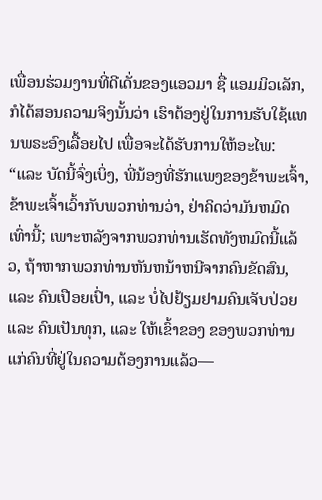ເພື່ອນຮ່ວມງານທີ່ດີເດັ່ນຂອງແອວມາ ຊື່ ແອມມິວເລັກ, ກໍໄດ້ສອນຄວາມຈິງນັ້ນວ່າ ເຮົາຕ້ອງຢູ່ໃນການຮັບໃຊ້ແທນພຣະອົງເລື້ອຍໄປ ເພື່ອຈະໄດ້ຮັບການໃຫ້ອະໄພ: “ແລະ ບັດນີ້ຈົ່ງເບິ່ງ, ພີ່ນ້ອງທີ່ຮັກແພງຂອງຂ້າພະເຈົ້າ, ຂ້າພະເຈົ້າເວົ້າກັບພວກທ່ານວ່າ, ຢ່າຄິດວ່າມັນຫມົດເທົ່ານີ້; ເພາະຫລັງຈາກພວກທ່ານເຮັດທັງຫມົດນີ້ແລ້ວ, ຖ້າຫາກພວກທ່ານຫັນຫນ້າຫນີຈາກຄົນຂັດສົນ, ແລະ ຄົນເປືອຍເປົ່າ, ແລະ ບໍ່ໄປຢ້ຽມຢາມຄົນເຈັບປ່ວຍ ແລະ ຄົນເປັນທຸກ, ແລະ ໃຫ້ເຂົ້າຂອງ ຂອງພວກທ່ານແກ່ຄົນທີ່ຢູ່ໃນຄວາມຕ້ອງການແລ້ວ—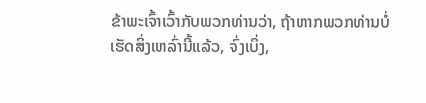ຂ້າພະເຈົ້າເວົ້າກັບພວກທ່ານວ່າ, ຖ້າຫາກພວກທ່ານບໍ່ເຮັດສິ່ງເຫລົ່ານີ້ແລ້ວ, ຈົ່ງເບິ່ງ,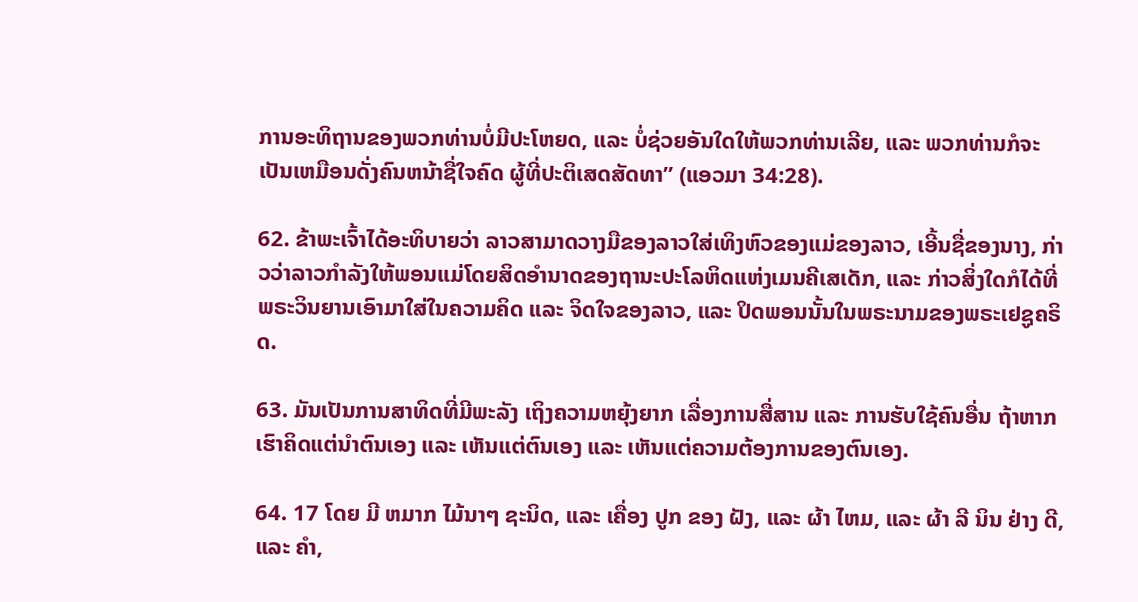ການອະທິຖານຂອງພວກທ່ານບໍ່ມີປະໂຫຍດ, ແລະ ບໍ່ຊ່ວຍອັນໃດໃຫ້ພວກທ່ານເລີຍ, ແລະ ພວກທ່ານກໍຈະເປັນເຫມືອນດັ່ງຄົນຫນ້າຊື່ໃຈຄົດ ຜູ້ທີ່ປະຕິເສດສັດທາ” (ແອວມາ 34:28).

62. ຂ້າພະເຈົ້າໄດ້ອະທິບາຍວ່າ ລາວສາມາດວາງມືຂອງລາວໃສ່ເທິງຫົວຂອງແມ່ຂອງລາວ, ເອີ້ນຊື່ຂອງນາງ, ກ່າວວ່າລາວກໍາລັງໃຫ້ພອນແມ່ໂດຍສິດອໍານາດຂອງຖານະປະໂລຫິດແຫ່ງເມນຄີເສເດັກ, ແລະ ກ່າວສິ່ງໃດກໍໄດ້ທີ່ພຣະວິນຍານເອົາມາໃສ່ໃນຄວາມຄິດ ແລະ ຈິດໃຈຂອງລາວ, ແລະ ປິດພອນນັ້ນໃນພຣະນາມຂອງພຣະເຢຊູຄຣິດ.

63. ມັນເປັນການສາທິດທີ່ມີພະລັງ ເຖິງຄວາມຫຍຸ້ງຍາກ ເລື່ອງການສື່ສານ ແລະ ການຮັບໃຊ້ຄົນອື່ນ ຖ້າຫາກເຮົາຄິດແຕ່ນໍາຕົນເອງ ແລະ ເຫັນແຕ່ຕົນເອງ ແລະ ເຫັນແຕ່ຄວາມຕ້ອງການຂອງຕົນເອງ.

64. 17 ໂດຍ ມີ ຫມາກ ໄມ້ນາໆ ຊະນິດ, ແລະ ເຄື່ອງ ປູກ ຂອງ ຝັງ, ແລະ ຜ້າ ໄຫມ, ແລະ ຜ້າ ລີ ນິນ ຢ່າງ ດີ, ແລະ ຄໍາ,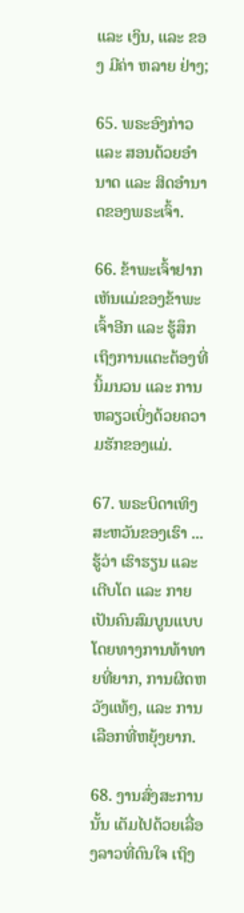ແລະ ເງິນ, ແລະ ຂອງ ມີຄ່າ ຫລາຍ ຢ່າງ;

65. ພຣະອົງກ່າວ ແລະ ສອນດ້ວຍອໍານາດ ແລະ ສິດອໍານາດຂອງພຣະເຈົ້າ.

66. ຂ້າພະເຈົ້າຢາກເຫັນແມ່ຂອງຂ້າພະເຈົ້າອີກ ແລະ ຮູ້ສຶກເຖິງການແຕະຕ້ອງທີ່ນິ້ມນວນ ແລະ ການຫລຽວເບິ່ງດ້ວຍຄວາມຮັກຂອງແມ່.

67. ພຣະບິດາເທິງສະຫວັນຂອງເຮົາ ... ຮູ້ວ່າ ເຮົາຮຽນ ແລະ ເຕີບໂຕ ແລະ ກາຍເປັນຄົນສົມບູນແບບ ໂດຍທາງການທ້າທາຍທີ່ຍາກ, ການຜິດຫວັງແທ້ໆ, ແລະ ການເລືອກທີ່ຫຍຸ້ງຍາກ.

68. ງານສົ່ງສະການນັ້ນ ເຕັມໄປດ້ວຍເລື່ອງລາວທີ່ດົນໃຈ ເຖິງ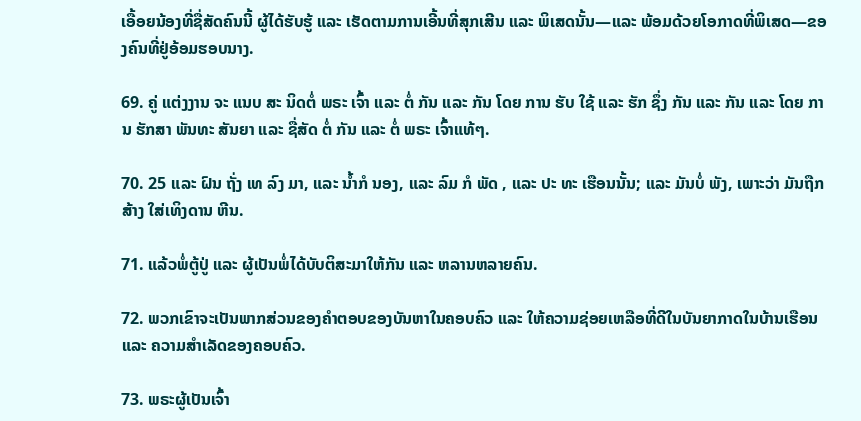ເອື້ອຍນ້ອງທີ່ຊື່ສັດຄົນນີ້ ຜູ້ໄດ້ຮັບຮູ້ ແລະ ເຮັດຕາມການເອີ້ນທີ່ສຸກເສີນ ແລະ ພິເສດນັ້ນ—ແລະ ພ້ອມດ້ວຍໂອກາດທີ່ພິເສດ—ຂອງຄົນທີ່ຢູ່ອ້ອມຮອບນາງ.

69. ຄູ່ ແຕ່ງງານ ຈະ ແນບ ສະ ນິດຕໍ່ ພຣະ ເຈົ້າ ແລະ ຕໍ່ ກັນ ແລະ ກັນ ໂດຍ ການ ຮັບ ໃຊ້ ແລະ ຮັກ ຊຶ່ງ ກັນ ແລະ ກັນ ແລະ ໂດຍ ການ ຮັກສາ ພັນທະ ສັນຍາ ແລະ ຊື່ສັດ ຕໍ່ ກັນ ແລະ ຕໍ່ ພຣະ ເຈົ້າແທ້ໆ.

70. 25 ແລະ ຝົນ ຖັ່ງ ເທ ລົງ ມາ, ແລະ ນ້ຳກໍ ນອງ, ແລະ ລົມ ກໍ ພັດ , ແລະ ປະ ທະ ເຮືອນນັ້ນ; ແລະ ມັນບໍ່ ພັງ, ເພາະວ່າ ມັນຖືກ ສ້າງ ໃສ່ເທິງດານ ຫີນ.

71. ແລ້ວພໍ່ຕູ້ປູ່ ແລະ ຜູ້ເປັນພໍ່ໄດ້ບັບຕິສະມາໃຫ້ກັນ ແລະ ຫລານຫລາຍຄົນ.

72. ພວກເຂົາຈະເປັນພາກສ່ວນຂອງຄໍາຕອບຂອງບັນຫາໃນຄອບຄົວ ແລະ ໃຫ້ຄວາມຊ່ອຍເຫລືອທີ່ດີໃນບັນຍາກາດໃນບ້ານເຮືອນ ແລະ ຄວາມສໍາເລັດຂອງຄອບຄົວ.

73. ພຣະຜູ້ເປັນເຈົ້າ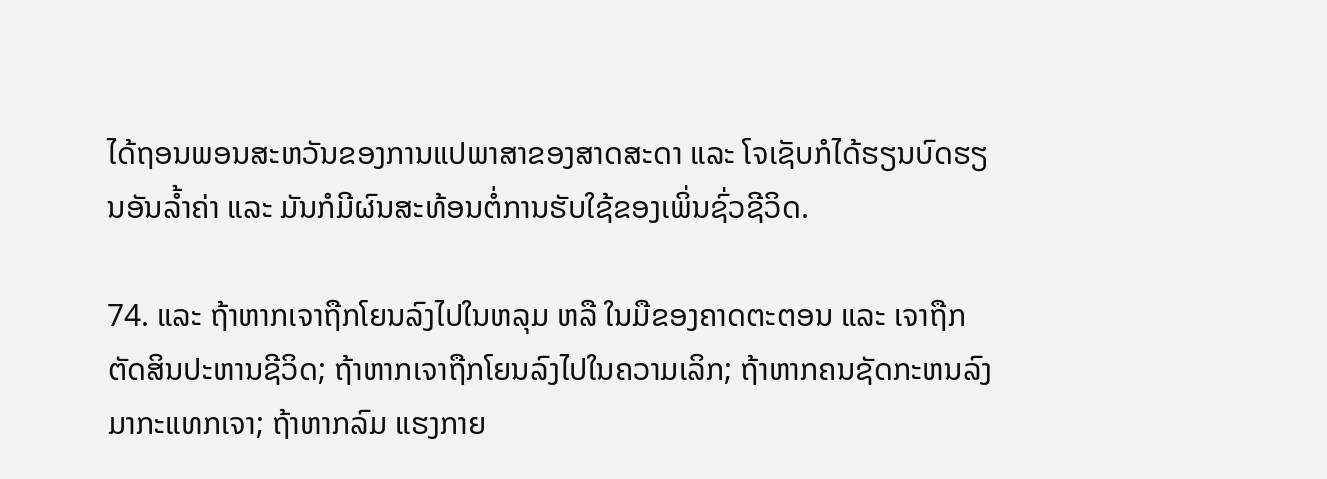ໄດ້ຖອນພອນສະຫວັນຂອງການແປພາສາຂອງສາດສະດາ ແລະ ໂຈເຊັບກໍໄດ້ຮຽນບົດຮຽນອັນລ້ຳຄ່າ ແລະ ມັນກໍມີຜົນສະທ້ອນຕໍ່ການຮັບໃຊ້ຂອງເພິ່ນຊົ່ວຊີວິດ.

74. ແລະ ຖ້າຫາກເຈາຖືກໂຍນລົງໄປໃນຫລຸມ ຫລື ໃນມືຂອງຄາດຕະຕອນ ແລະ ເຈາຖືກຕັດສິນປະຫານຊີວິດ; ຖ້າຫາກເຈາຖືກໂຍນລົງໄປໃນຄວາມເລິກ; ຖ້າຫາກຄນຊັດກະຫນລົງມາກະແທກເຈາ; ຖ້າຫາກລົມ ແຮງກາຍ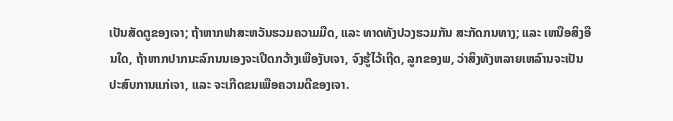ເປັນສັດຕູຂອງເຈາ; ຖ້າຫາກຟາສະຫວັນຮວມຄວາມມືດ, ແລະ ທາດທັງປວງຮວມກັນ ສະກັດກນທາງ; ແລະ ເຫນືອສິງອືນໃດ, ຖ້າຫາກປາກນະລົກນນເອງຈະເປີດກວ້າງເພືອງັບເຈາ, ຈົງຮູ້ໄວ້ເຖີດ, ລູກຂອງພ, ວ່າສິງທັງຫລາຍເຫລົານຈະເປັນປະສົບການແກ່ເຈາ, ແລະ ຈະເກີດຂນເພືອຄວາມດີຂອງເຈາ.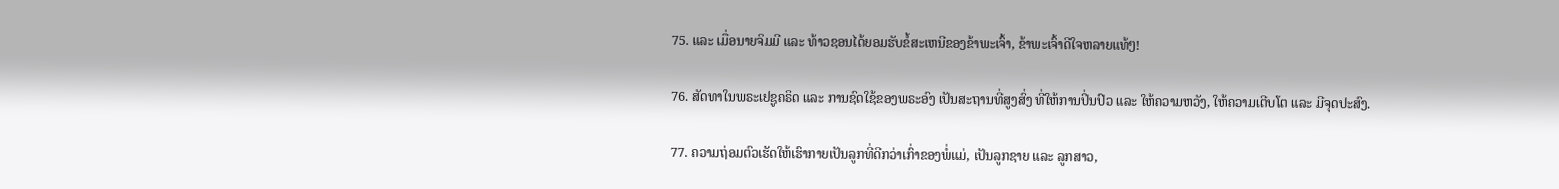75. ແລະ ເມື່ອນາຍຈິມມີ ແລະ ທ້າວຊອນໄດ້ຍອມຮັບຂໍ້ສະເຫນີຂອງຂ້າພະເຈົ້າ, ຂ້າພະເຈົ້າດີໃຈຫລາຍແທ້ໆ!

76. ສັດທາໃນພຣະເຢຊູຄຣິດ ແລະ ການຊົດໃຊ້ຂອງພຣະອົງ ເປັນສະຖານທີ່ສູງສົ່ງ ທີ່ໃຫ້ການປິ່ນປົວ ແລະ ໃຫ້ຄວາມຫວັງ, ໃຫ້ຄວາມເຕີບໂຕ ແລະ ມີຈຸດປະສົງ.

77. ຄວາມຖ່ອມຕົວເຮັດໃຫ້ເຮົາກາຍເປັນລູກທີ່ດີກວ່າເກົ່າຂອງພໍ່ແມ່, ເປັນລູກຊາຍ ແລະ ລູກສາວ,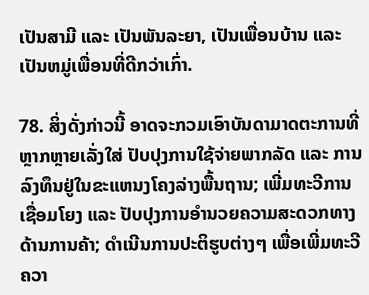ເປັນສາມີ ແລະ ເປັນພັນລະຍາ, ເປັນເພື່ອນບ້ານ ແລະ ເປັນຫມູ່ເພື່ອນທີ່ດີກວ່າເກົ່າ.

78. ສິ່ງດັ່ງກ່າວນີ້ ອາດຈະກວມເອົາບັນດາມາດຕະການທີ່ຫຼາກຫຼາຍເລັ່ງໃສ່ ປັບປຸງການໃຊ້ຈ່າຍພາກລັດ ແລະ ການລົງທຶນຢູ່ໃນຂະແຫນງໂຄງລ່າງພື້ນຖານ; ເພີ່ມທະວີການເຊື່ອມໂຍງ ແລະ ປັບປຸງການອໍານວຍຄວາມສະດວກທາງດ້ານການຄ້າ; ດໍາເນີນການປະຕິຮູບຕ່າງໆ ເພື່ອເພີ່ມທະວີຄວາ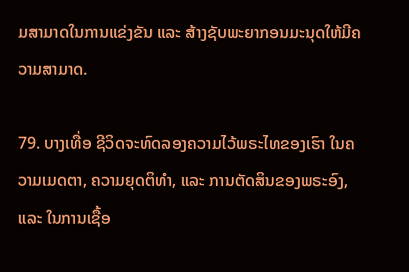ມສາມາດໃນການແຂ່ງຂັນ ແລະ ສ້າງຊັບພະຍາກອນມະນຸດໃຫ້ມີຄວາມສາມາດ.

79. ບາງເທື່ອ ຊີວິດຈະທົດລອງຄວາມໄວ້ພຣະໄທຂອງເຮົາ ໃນຄວາມເມດຕາ, ຄວາມຍຸດຕິທໍາ, ແລະ ການຕັດສິນຂອງພຣະອົງ, ແລະ ໃນການເຊື້ອ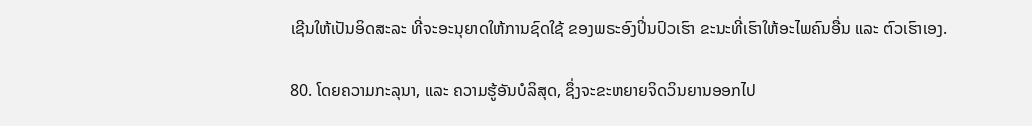ເຊີນໃຫ້ເປັນອິດສະລະ ທີ່ຈະອະນຸຍາດໃຫ້ການຊົດໃຊ້ ຂອງພຣະອົງປິ່ນປົວເຮົາ ຂະນະທີ່ເຮົາໃຫ້ອະໄພຄົນອື່ນ ແລະ ຕົວເຮົາເອງ.

80. ໂດຍຄວາມກະລຸນາ, ແລະ ຄວາມຮູ້ອັນບໍລິສຸດ, ຊຶ່ງຈະຂະຫຍາຍຈິດວິນຍານອອກໄປ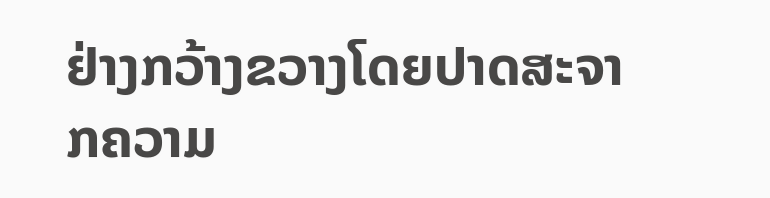ຢ່າງກວ້າງຂວາງໂດຍປາດສະຈາກຄວາມ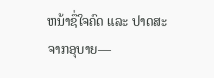ຫນ້າຊື່ໃຈຄົດ ແລະ ປາດສະຈາກອຸບາຍ—